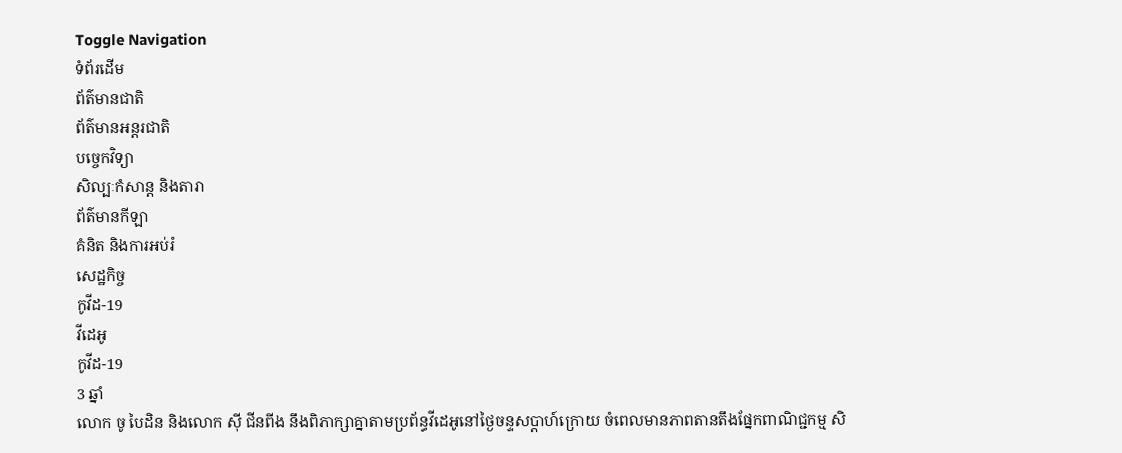Toggle Navigation
ទំព័រដើម
ព័ត៌មានជាតិ
ព័ត៌មានអន្តរជាតិ
បច្ចេកវិទ្យា
សិល្បៈកំសាន្ត និងតារា
ព័ត៌មានកីឡា
គំនិត និងការអប់រំ
សេដ្ឋកិច្ច
កូវីដ-19
វីដេអូ
កូវីដ-19
3 ឆ្នាំ
លោក ចូ បៃដិន និងលោក ស៊ី ជីនពីង នឹងពិភាក្សាគ្នាតាមប្រព័ន្ធវីដេអូនៅថ្ងៃចន្ទសប្តាហ៍ក្រោយ ចំពេលមានភាពតានតឹងផ្នែកពាណិជ្ជកម្ម សិ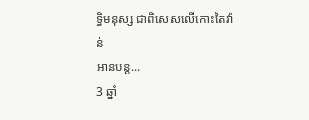ទ្ធិមនុស្ស ជាពិសេសលើកោះតៃវ៉ាន់
អានបន្ត...
3 ឆ្នាំ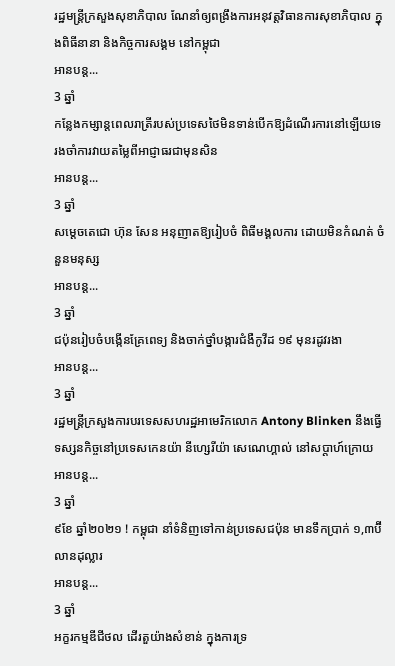រដ្ឋមន្ដ្រីក្រសួងសុខាភិបាល ណែនាំឲ្យពង្រឹងការអនុវត្តវិធានការសុខាភិបាល ក្នុងពិធីនានា និងកិច្ចការសង្គម នៅកម្ពុជា
អានបន្ត...
3 ឆ្នាំ
កន្លែងកម្សាន្តពេលរាត្រីរបស់ប្រទេសថៃមិនទាន់បើកឱ្យដំណើរការនៅឡើយទេ រងចាំការវាយតម្លៃពីអាជ្ញាធរជាមុនសិន
អានបន្ត...
3 ឆ្នាំ
សម្ដេចតេជោ ហ៊ុន សែន អនុញាតឱ្យរៀបចំ ពិធីមង្គលការ ដោយមិនកំណត់ ចំនួនមនុស្ស
អានបន្ត...
3 ឆ្នាំ
ជប៉ុនរៀបចំបង្កើនគ្រែពេទ្យ និងចាក់ថ្នាំបង្ការជំងឺកូវីដ ១៩ មុនរដូវរងា
អានបន្ត...
3 ឆ្នាំ
រដ្ឋមន្ត្រីក្រសួងការបរទេសសហរដ្ឋអាមេរិកលោក Antony Blinken នឹងធ្វើទស្សនកិច្ចនៅប្រទេសកេនយ៉ា នីហ្សេរីយ៉ា សេណេហ្គាល់ នៅសប្តាហ៍ក្រោយ
អានបន្ត...
3 ឆ្នាំ
៩ខែ ឆ្នាំ២០២១ ! កម្ពុជា នាំទំនិញទៅកាន់ប្រទេសជប៉ុន មានទឹកប្រាក់ ១,៣ប៊ីលានដុល្លារ
អានបន្ត...
3 ឆ្នាំ
អក្ខរកម្មឌីជីថល ដើរតួយ៉ាងសំខាន់ ក្នុងការទ្រ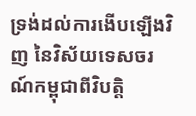ទ្រង់ដល់ការងើបឡើងវិញ នៃវិស័យទេសចរណ៍កម្ពុជាពីវិបត្តិ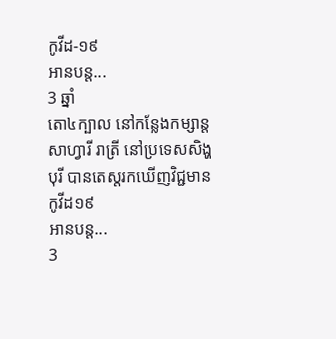កូវីដ-១៩
អានបន្ត...
3 ឆ្នាំ
តោ៤ក្បាល នៅកន្លែងកម្សាន្ត សាហ្វារី រាត្រី នៅប្រទេសសិង្ហបុរី បានតេស្តរកឃើញវិជ្ជមានកូវីដ១៩
អានបន្ត...
3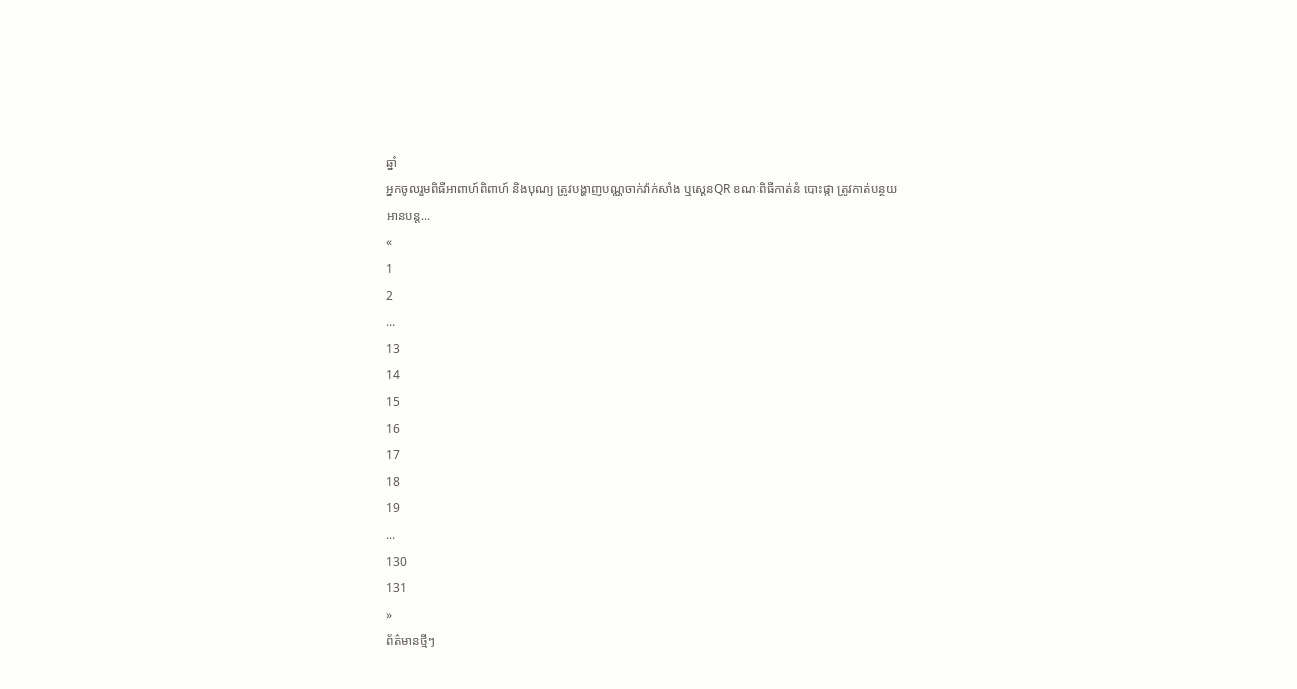ឆ្នាំ
អ្នកចូលរួមពិធីអាពាហ៍ពិពាហ៍ និងបុណ្យ ត្រូវបង្ហាញបណ្ណចាក់វ៉ាក់សាំង ឬស្ដេនQR ខណៈពិធីកាត់នំ បោះផ្កា ត្រូវកាត់បន្ថយ
អានបន្ត...
«
1
2
...
13
14
15
16
17
18
19
...
130
131
»
ព័ត៌មានថ្មីៗ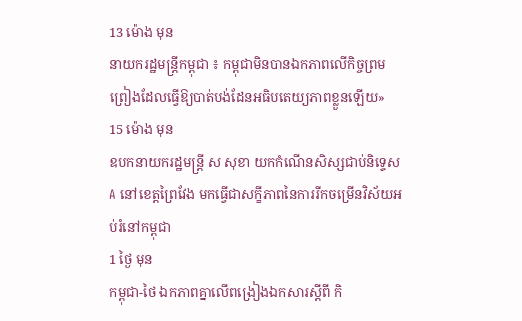13 ម៉ោង មុន
នាយករដ្ឋមន្ត្រីកម្ពុជា ៖ កម្ពុជាមិនបានឯកភាពលើកិច្ចព្រមព្រៀងដែលធ្វើឱ្យបាត់បង់ដែនអធិបតេយ្យភាពខ្លួនឡើយ»
15 ម៉ោង មុន
ឧបកនាយករដ្ឋមន្ត្រី ស សុខា យកកំណើនសិស្សជាប់និទ្ទេស A នៅខេត្តព្រៃវែង មកធ្វើជាសក្ខីភាពនៃការរីកចម្រើនវិស័យអប់រំនៅកម្ពុជា
1 ថ្ងៃ មុន
កម្ពុជា-ថៃ ឯកភាពគ្នាលើពង្រៀងឯកសារស្តីពី កិ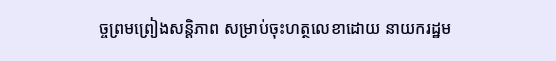ច្ចព្រមព្រៀងសន្តិភាព សម្រាប់ចុះហត្ថលេខាដោយ នាយករដ្ឋម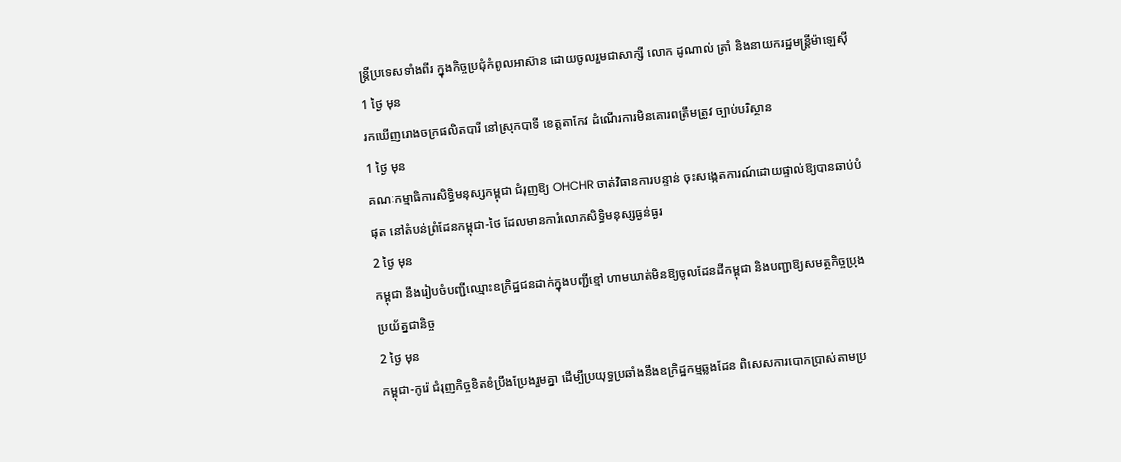ន្រ្តីប្រទេសទាំងពីរ ក្នុងកិច្ចប្រជុំកំពូលអាស៊ាន ដោយចូលរួមជាសាក្សី លោក ដូណាល់ ត្រាំ និងនាយករដ្ឋមន្រ្តីម៉ាឡេស៊ី
1 ថ្ងៃ មុន
រកឃើញរោងចក្រផលិតបារី នៅស្រុកបាទី ខេត្តតាកែវ ដំណើរការមិនគោរពត្រឹមត្រូវ ច្បាប់បរិស្ថាន
1 ថ្ងៃ មុន
គណៈកម្មាធិការសិទ្ធិមនុស្សកម្ពុជា ជំរុញឱ្យ OHCHR ចាត់វិធានការបន្ទាន់ ចុះសង្កេតការណ៍ដោយផ្ទាល់ឱ្យបានឆាប់បំផុត នៅតំបន់ព្រំដែនកម្ពុជា-ថៃ ដែលមានការំលោភសិទ្ធិមនុស្សធ្ងន់ធ្ងរ
2 ថ្ងៃ មុន
កម្ពុជា នឹងរៀបចំបញ្ជីឈ្មោះឧក្រិដ្ឋជនដាក់ក្នុងបញ្ជីខ្មៅ ហាមឃាត់មិនឱ្យចូលដែនដីកម្ពុជា និងបញ្ជាឱ្យសមត្ថកិច្ចប្រុងប្រយ័ត្នជានិច្ច
2 ថ្ងៃ មុន
កម្ពុជា-កូរ៉េ ជំរុញកិច្ចខិតខំប្រឹងប្រែងរួមគ្នា ដើម្បីប្រយុទ្ធប្រឆាំងនឹងឧក្រិដ្ឋកម្មឆ្លងដែន ពិសេសការបោកប្រាស់តាមប្រ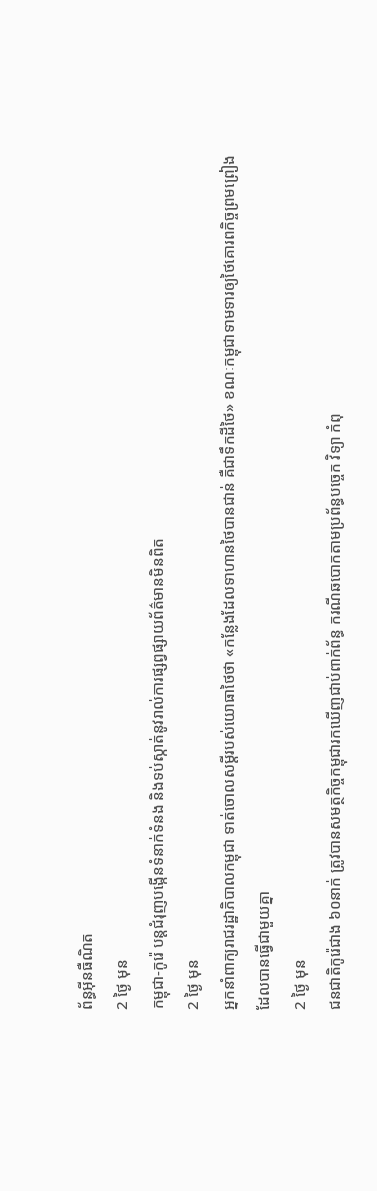ព័ន្ធអ៊ីនធឺណិត
2 ថ្ងៃ មុន
កម្ពុជា-កូរ៉េ បន្ដជំរុញបង្កើនទំនាក់ទំនង និងទប់ស្កាត់នូវរាល់ការផ្សព្វផ្សាយព័ត៌មានមិនពិត
2 ថ្ងៃ មុន
អ្នកនាំពាក្យរាជរដ្ឋាភិបាលកម្ពុជា ទាត់ចោលសម្ដីរបស់យោធាថៃថា «កន្លែងដែលទាហានថៃបានជាន់ គឺជាទឹកដីថៃ» ខណៈកម្ពុជាទាមទារឲ្យថៃគោរពកិច្ចព្រមព្រៀងដែលបានធ្វើជាមួយគ្នា
2 ថ្ងៃ មុន
ជនជាតិកូរ៉េជាង ៦០នាក់ ត្រូវបានសមត្ថកិច្ចកម្ពុជារកឃើញជាប់ពាក់ព័ន្ធ ករណីឆបោកតាមប្រព័ន្ធបច្ចេក វិទ្យា កំពុ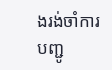ងរង់ចាំការបញ្ជូ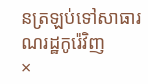នត្រឡប់ទៅសាធារណរដ្ឋកូរ៉េវិញ
×